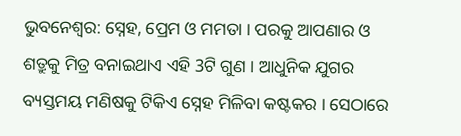ଭୁବନେଶ୍ବର: ସ୍ନେହ, ପ୍ରେମ ଓ ମମତା । ପରକୁ ଆପଣାର ଓ ଶତ୍ରୁକୁ ମିତ୍ର ବନାଇଥାଏ ଏହି 3ଟି ଗୁଣ । ଆଧୁନିକ ଯୁଗର ବ୍ୟସ୍ତମୟ ମଣିଷକୁ ଟିକିଏ ସ୍ନେହ ମିଳିବା କଷ୍ଟକର । ସେଠାରେ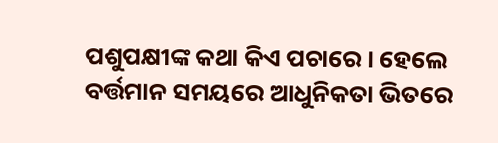ପଶୁପକ୍ଷୀଙ୍କ କଥା କିଏ ପଚାରେ । ହେଲେ ବର୍ତ୍ତମାନ ସମୟରେ ଆଧୁନିକତା ଭିତରେ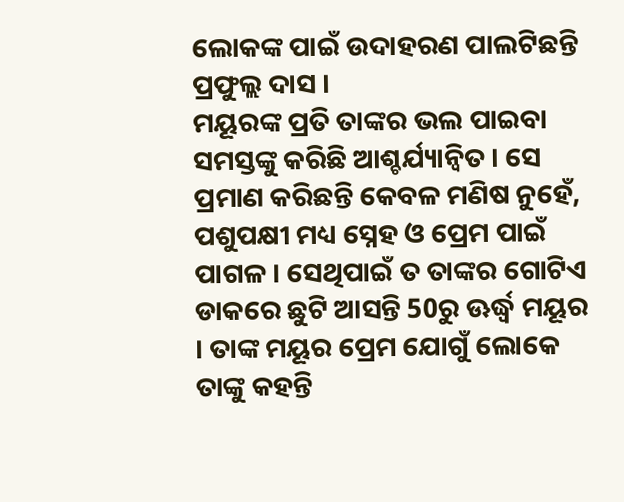ଲୋକଙ୍କ ପାଇଁ ଉଦାହରଣ ପାଲଟିଛନ୍ତି ପ୍ରଫୁଲ୍ଲ ଦାସ ।
ମୟୂରଙ୍କ ପ୍ରତି ତାଙ୍କର ଭଲ ପାଇବା ସମସ୍ତଙ୍କୁ କରିଛି ଆଶ୍ଚର୍ଯ୍ୟାନ୍ବିତ । ସେ ପ୍ରମାଣ କରିଛନ୍ତି କେବଳ ମଣିଷ ନୁହେଁ, ପଶୁପକ୍ଷୀ ମଧ୍ୟ ସ୍ନେହ ଓ ପ୍ରେମ ପାଇଁ ପାଗଳ । ସେଥିପାଇଁ ତ ତାଙ୍କର ଗୋଟିଏ ଡାକରେ ଛୁଟି ଆସନ୍ତି 50ରୁ ଊର୍ଦ୍ଧ୍ବ ମୟୂର । ତାଙ୍କ ମୟୂର ପ୍ରେମ ଯୋଗୁଁ ଲୋକେ ତାଙ୍କୁ କହନ୍ତି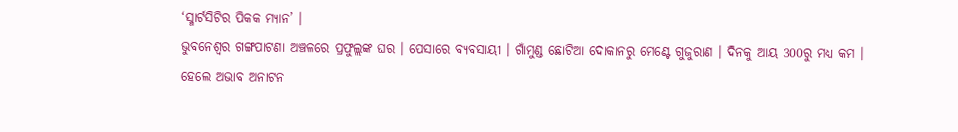‘ସ୍ମାର୍ଟସିଟିର ପିକକ ମ୍ୟାନ’ ।
ଭୁବନେଶ୍ବର ଗଙ୍ଗପାଟଣା ଅଞ୍ଚଳରେ ପ୍ରଫୁଲ୍ଲଙ୍କ ଘର । ପେସାରେ ବ୍ୟବସାୟୀ । ଗାଁମୁଣ୍ଡ ଛୋଟିଆ ଦୋକାନରୁ ମେଣ୍ଟେ ଗୁଜୁରାଣ । ଦିନକୁ ଆୟ 300ରୁ ମଧ୍ୟ କମ । ହେଲେ ଅଭାବ ଅନାଟନ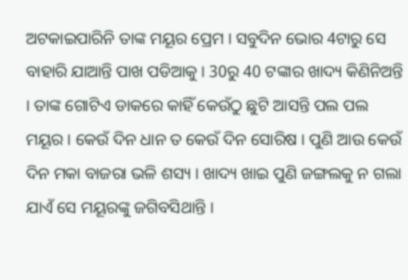ଅଟକାଇପାରିନି ତାଙ୍କ ମୟୂର ପ୍ରେମ । ସବୁଦିନ ଭୋର 4ଟାରୁ ସେ ବାହାରି ଯାଆନ୍ତି ପାଖ ପଡିଆକୁ । 30ରୁ 40 ଟଙ୍କାର ଖାଦ୍ୟ କିଣିନିଅନ୍ତି । ତାଙ୍କ ଗୋଟିଏ ଡାକରେ କାହିଁ କେଉଁଠୁ ଛୁଟି ଆସନ୍ତି ପଲ ପଲ ମୟୂର । କେଉଁ ଦିନ ଧାନ ତ କେଉଁ ଦିନ ସୋରିଷ । ପୁଣି ଆଉ କେଉଁ ଦିନ ମକା ବାଜରା ଭଳି ଶସ୍ୟ । ଖାଦ୍ୟ ଖାଇ ପୁଣି ଜଙ୍ଗଲକୁ ନ ଗଲା ଯାଏଁ ସେ ମୟୂରଙ୍କୁ ଜଗିବସିଥାନ୍ତି ।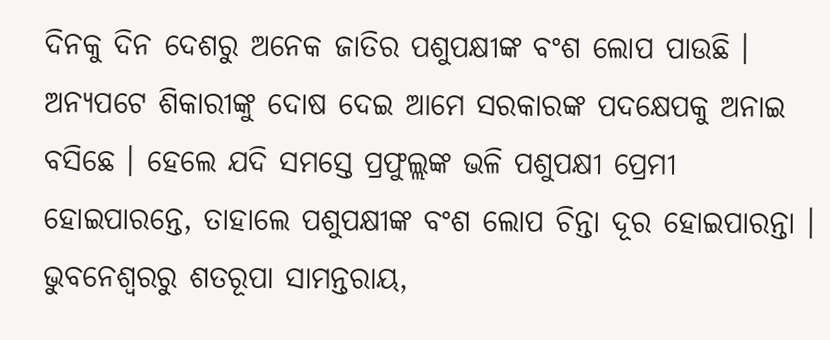ଦିନକୁ ଦିନ ଦେଶରୁ ଅନେକ ଜାତିର ପଶୁପକ୍ଷୀଙ୍କ ବଂଶ ଲୋପ ପାଉଛି । ଅନ୍ୟପଟେ ଶିକାରୀଙ୍କୁ ଦୋଷ ଦେଇ ଆମେ ସରକାରଙ୍କ ପଦକ୍ଷେପକୁ ଅନାଇ ବସିଛେ । ହେଲେ ଯଦି ସମସ୍ତେ ପ୍ରଫୁଲ୍ଲଙ୍କ ଭଳି ପଶୁପକ୍ଷୀ ପ୍ରେମୀ ହୋଇପାରନ୍ତେ, ତାହାଲେ ପଶୁପକ୍ଷୀଙ୍କ ବଂଶ ଲୋପ ଚିନ୍ତା ଦୂର ହୋଇପାରନ୍ତା ।
ଭୁବନେଶ୍ବରରୁ ଶତରୂପା ସାମନ୍ତରାୟ,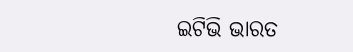ଇଟିଭି ଭାରତ